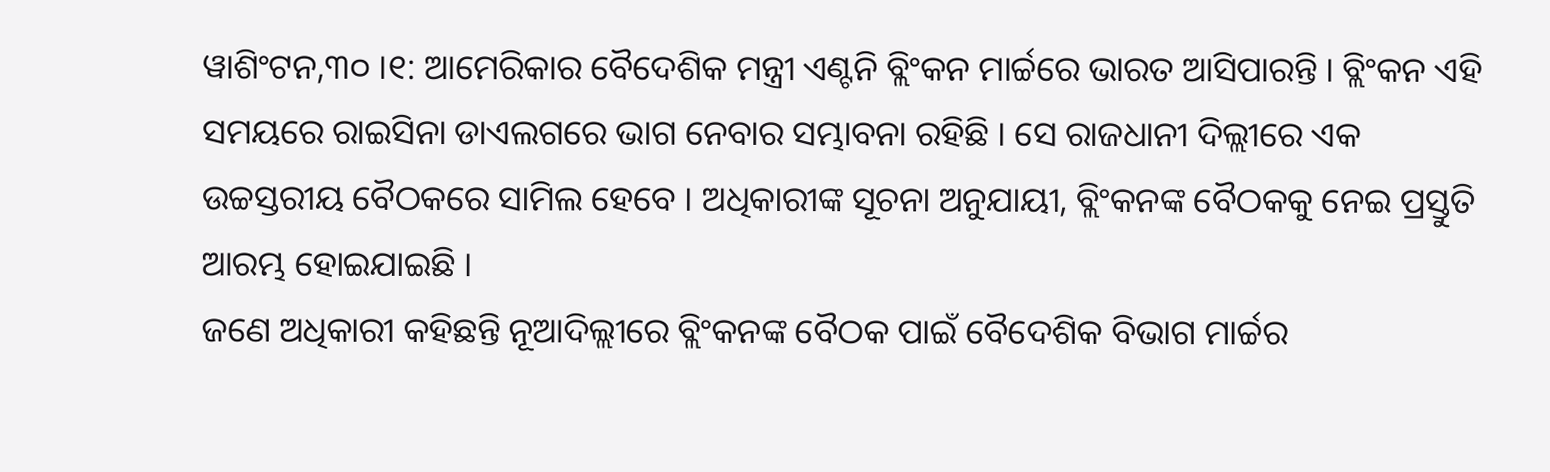ୱାଶିଂଟନ,୩୦ ।୧: ଆମେରିକାର ବୈଦେଶିକ ମନ୍ତ୍ରୀ ଏଣ୍ଟନି ବ୍ଲିଂକନ ମାର୍ଚ୍ଚରେ ଭାରତ ଆସିପାରନ୍ତି । ବ୍ଲିଂକନ ଏହି ସମୟରେ ରାଇସିନା ଡାଏଲଗରେ ଭାଗ ନେବାର ସମ୍ଭାବନା ରହିଛି । ସେ ରାଜଧାନୀ ଦିଲ୍ଲୀରେ ଏକ ଉଚ୍ଚସ୍ତରୀୟ ବୈଠକରେ ସାମିଲ ହେବେ । ଅଧିକାରୀଙ୍କ ସୂଚନା ଅନୁଯାୟୀ, ବ୍ଲିଂକନଙ୍କ ବୈଠକକୁ ନେଇ ପ୍ରସ୍ତୁତି ଆରମ୍ଭ ହୋଇଯାଇଛି ।
ଜଣେ ଅଧିକାରୀ କହିଛନ୍ତି ନୂଆଦିଲ୍ଲୀରେ ବ୍ଲିଂକନଙ୍କ ବୈଠକ ପାଇଁ ବୈଦେଶିକ ବିଭାଗ ମାର୍ଚ୍ଚର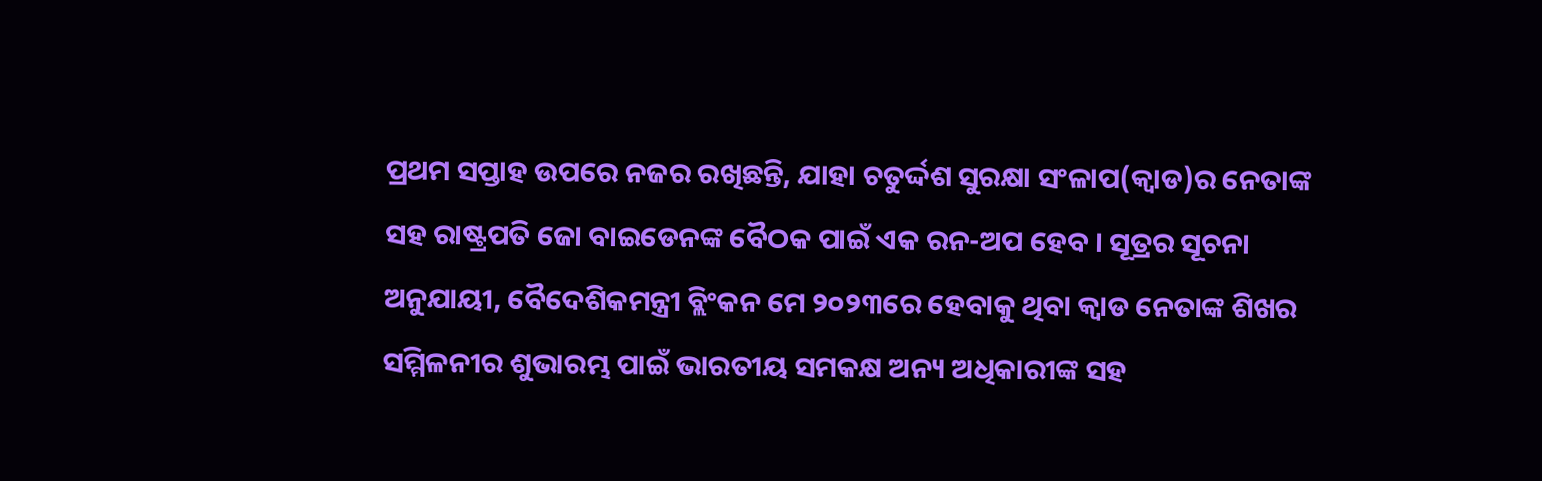ପ୍ରଥମ ସପ୍ତାହ ଉପରେ ନଜର ରଖିଛନ୍ତି, ଯାହା ଚତୁର୍ଦ୍ଦଶ ସୁରକ୍ଷା ସଂଳାପ(କ୍ୱାଡ)ର ନେତାଙ୍କ ସହ ରାଷ୍ଟ୍ରପତି ଜୋ ବାଇଡେନଙ୍କ ବୈଠକ ପାଇଁ ଏକ ରନ-ଅପ ହେବ । ସୂତ୍ରର ସୂଚନା ଅନୁଯାୟୀ, ବୈଦେଶିକମନ୍ତ୍ରୀ ବ୍ଲିଂକନ ମେ ୨୦୨୩ରେ ହେବାକୁ ଥିବା କ୍ୱାଡ ନେତାଙ୍କ ଶିଖର ସମ୍ମିଳନୀର ଶୁଭାରମ୍ଭ ପାଇଁ ଭାରତୀୟ ସମକକ୍ଷ ଅନ୍ୟ ଅଧିକାରୀଙ୍କ ସହ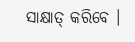ସାକ୍ଷାତ୍ କରିବେ ।